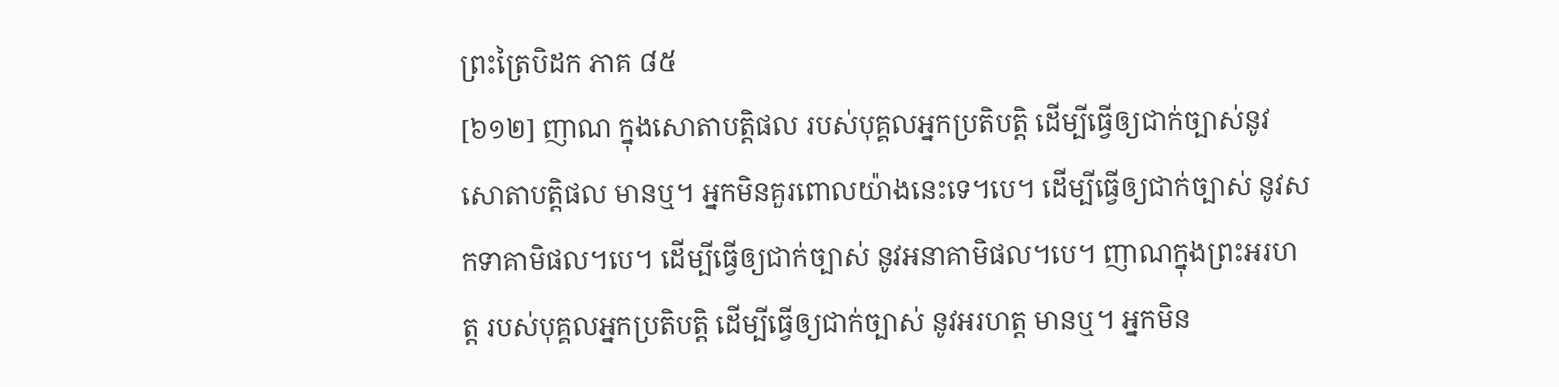ព្រះត្រៃបិដក ភាគ ៨៥
[៦១២] ញាណ ក្នុងសោតាបត្តិផល របស់បុគ្គលអ្នកប្រតិបត្តិ ដើម្បីធ្វើឲ្យជាក់ច្បាស់នូវសោតាបត្តិផល មានឬ។ អ្នកមិនគួរពោលយ៉ាងនេះទេ។បេ។ ដើម្បីធ្វើឲ្យជាក់ច្បាស់ នូវសកទាគាមិផល។បេ។ ដើម្បីធ្វើឲ្យជាក់ច្បាស់ នូវអនាគាមិផល។បេ។ ញាណក្នុងព្រះអរហត្ត របស់បុគ្គលអ្នកប្រតិបត្តិ ដើម្បីធ្វើឲ្យជាក់ច្បាស់ នូវអរហត្ត មានឬ។ អ្នកមិន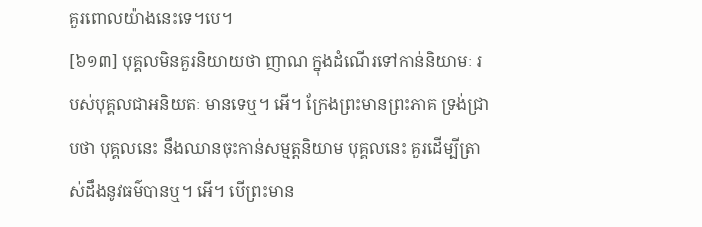គួរពោលយ៉ាងនេះទេ។បេ។
[៦១៣] បុគ្គលមិនគួរនិយាយថា ញាណ ក្នុងដំណើរទៅកាន់និយាមៈ របស់បុគ្គលជាអនិយតៈ មានទេឬ។ អើ។ ក្រែងព្រះមានព្រះភាគ ទ្រង់ជ្រាបថា បុគ្គលនេះ នឹងឈានចុះកាន់សម្មត្តនិយាម បុគ្គលនេះ គួរដើម្បីត្រាស់ដឹងនូវធម៌បានឬ។ អើ។ បើព្រះមាន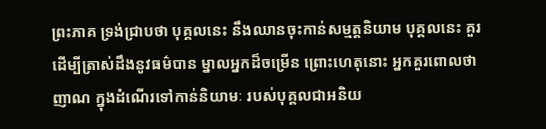ព្រះភាគ ទ្រង់ជ្រាបថា បុគ្គលនេះ នឹងឈានចុះកាន់សម្មត្តនិយាម បុគ្គលនេះ គួរដើម្បីត្រាស់ដឹងនូវធម៌បាន ម្នាលអ្នកដ៏ចម្រើន ព្រោះហេតុនោះ អ្នកគួរពោលថា ញាណ ក្នុងដំណើរទៅកាន់និយាមៈ របស់បុគ្គលជាអនិយ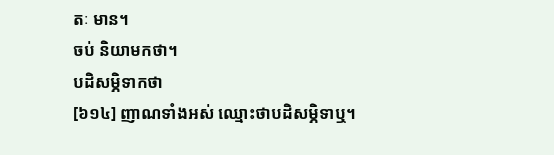តៈ មាន។
ចប់ និយាមកថា។
បដិសម្ភិទាកថា
[៦១៤] ញាណទាំងអស់ ឈ្មោះថាបដិសម្ភិទាឬ។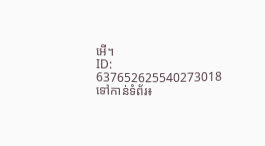អើ។
ID: 637652625540273018
ទៅកាន់ទំព័រ៖